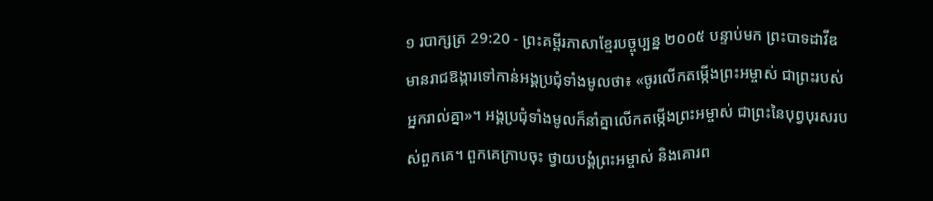១ របាក្សត្រ 29:20 - ព្រះគម្ពីរភាសាខ្មែរបច្ចុប្បន្ន ២០០៥ បន្ទាប់មក ព្រះបាទដាវីឌមានរាជឱង្ការទៅកាន់អង្គប្រជុំទាំងមូលថា៖ «ចូរលើកតម្កើងព្រះអម្ចាស់ ជាព្រះរបស់អ្នករាល់គ្នា»។ អង្គប្រជុំទាំងមូលក៏នាំគ្នាលើកតម្កើងព្រះអម្ចាស់ ជាព្រះនៃបុព្វបុរសរបស់ពួកគេ។ ពួកគេក្រាបចុះ ថ្វាយបង្គំព្រះអម្ចាស់ និងគោរព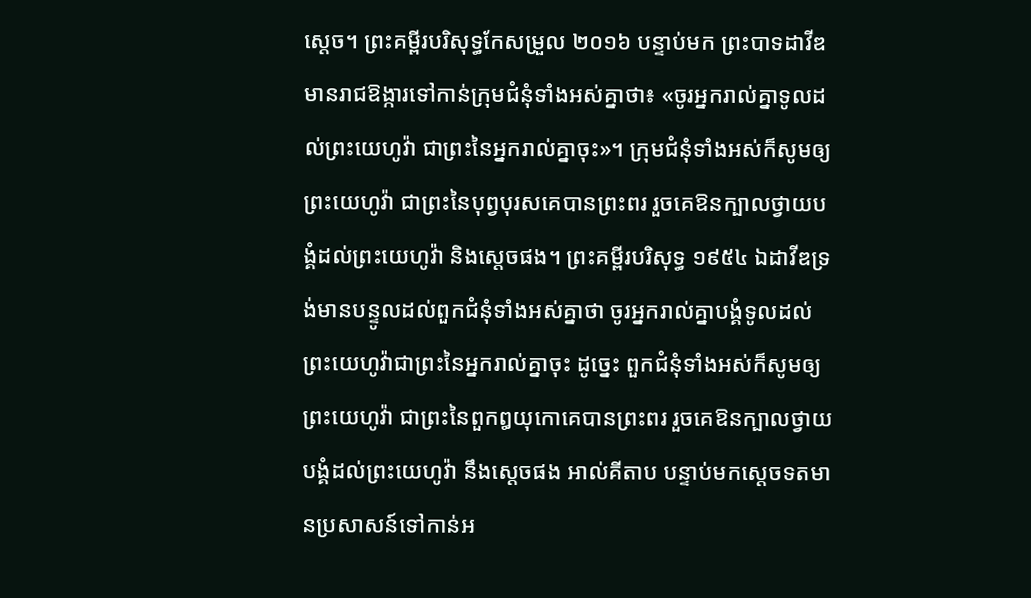ស្ដេច។ ព្រះគម្ពីរបរិសុទ្ធកែសម្រួល ២០១៦ បន្ទាប់មក ព្រះបាទដាវីឌមានរាជឱង្ការទៅកាន់ក្រុមជំនុំទាំងអស់គ្នាថា៖ «ចូរអ្នករាល់គ្នាទូលដល់ព្រះយេហូវ៉ា ជាព្រះនៃអ្នករាល់គ្នាចុះ»។ ក្រុមជំនុំទាំងអស់ក៏សូមឲ្យព្រះយេហូវ៉ា ជាព្រះនៃបុព្វបុរសគេបានព្រះពរ រួចគេឱនក្បាលថ្វាយបង្គំដល់ព្រះយេហូវ៉ា និងស្តេចផង។ ព្រះគម្ពីរបរិសុទ្ធ ១៩៥៤ ឯដាវីឌទ្រង់មានបន្ទូលដល់ពួកជំនុំទាំងអស់គ្នាថា ចូរអ្នករាល់គ្នាបង្គំទូលដល់ព្រះយេហូវ៉ាជាព្រះនៃអ្នករាល់គ្នាចុះ ដូច្នេះ ពួកជំនុំទាំងអស់ក៏សូមឲ្យព្រះយេហូវ៉ា ជាព្រះនៃពួកឰយុកោគេបានព្រះពរ រួចគេឱនក្បាលថ្វាយបង្គំដល់ព្រះយេហូវ៉ា នឹងស្តេចផង អាល់គីតាប បន្ទាប់មកស្តេចទតមានប្រសាសន៍ទៅកាន់អ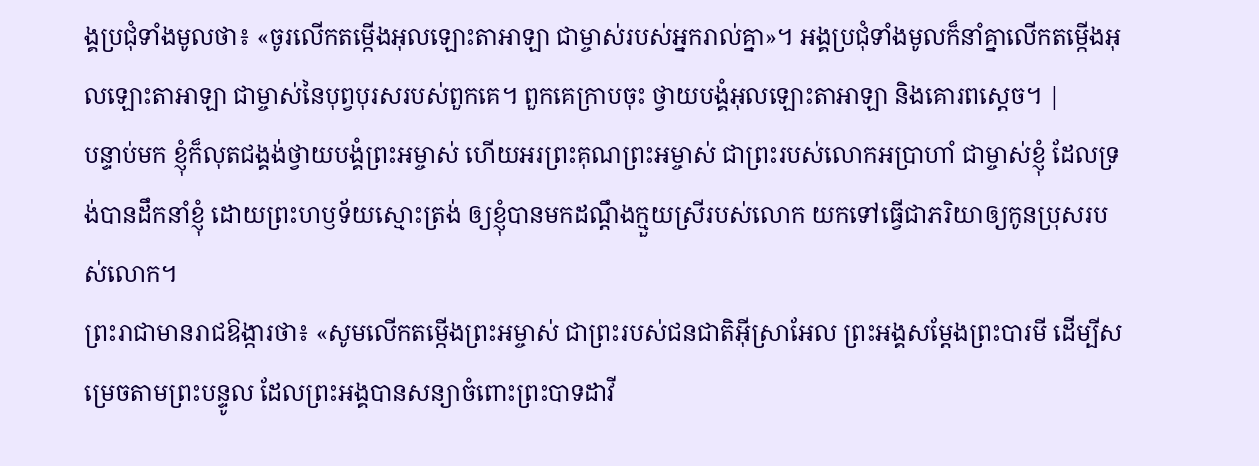ង្គប្រជុំទាំងមូលថា៖ «ចូរលើកតម្កើងអុលឡោះតាអាឡា ជាម្ចាស់របស់អ្នករាល់គ្នា»។ អង្គប្រជុំទាំងមូលក៏នាំគ្នាលើកតម្កើងអុលឡោះតាអាឡា ជាម្ចាស់នៃបុព្វបុរសរបស់ពួកគេ។ ពួកគេក្រាបចុះ ថ្វាយបង្គំអុលឡោះតាអាឡា និងគោរពស្តេច។ |
បន្ទាប់មក ខ្ញុំក៏លុតជង្គង់ថ្វាយបង្គំព្រះអម្ចាស់ ហើយអរព្រះគុណព្រះអម្ចាស់ ជាព្រះរបស់លោកអប្រាហាំ ជាម្ចាស់ខ្ញុំ ដែលទ្រង់បានដឹកនាំខ្ញុំ ដោយព្រះហឫទ័យស្មោះត្រង់ ឲ្យខ្ញុំបានមកដណ្ដឹងក្មួយស្រីរបស់លោក យកទៅធ្វើជាភរិយាឲ្យកូនប្រុសរបស់លោក។
ព្រះរាជាមានរាជឱង្ការថា៖ «សូមលើកតម្កើងព្រះអម្ចាស់ ជាព្រះរបស់ជនជាតិអ៊ីស្រាអែល ព្រះអង្គសម្តែងព្រះបារមី ដើម្បីសម្រេចតាមព្រះបន្ទូល ដែលព្រះអង្គបានសន្យាចំពោះព្រះបាទដាវី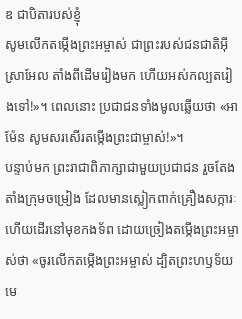ឌ ជាបិតារបស់ខ្ញុំ
សូមលើកតម្កើងព្រះអម្ចាស់ ជាព្រះរបស់ជនជាតិអ៊ីស្រាអែល តាំងពីដើមរៀងមក ហើយអស់កល្បតរៀងទៅ!»។ ពេលនោះ ប្រជាជនទាំងមូលឆ្លើយថា «អាម៉ែន សូមសរសើរតម្កើងព្រះជាម្ចាស់!»។
បន្ទាប់មក ព្រះរាជាពិភាក្សាជាមួយប្រជាជន រួចតែងតាំងក្រុមចម្រៀង ដែលមានស្លៀកពាក់គ្រឿងសក្ការៈ ហើយដើរនៅមុខកងទ័ព ដោយច្រៀងតម្កើងព្រះអម្ចាស់ថា «ចូរលើកតម្កើងព្រះអម្ចាស់ ដ្បិតព្រះហឫទ័យមេ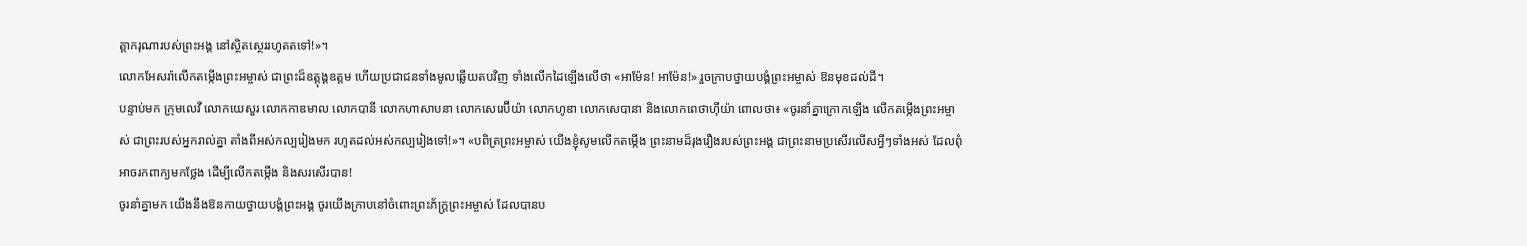ត្តាករុណារបស់ព្រះអង្គ នៅស្ថិតស្ថេររហូតតទៅ!»។
លោកអែសរ៉ាលើកតម្កើងព្រះអម្ចាស់ ជាព្រះដ៏ឧត្តុង្គឧត្ដម ហើយប្រជាជនទាំងមូលឆ្លើយតបវិញ ទាំងលើកដៃឡើងលើថា «អាម៉ែន! អាម៉ែន!» រួចក្រាបថ្វាយបង្គំព្រះអម្ចាស់ ឱនមុខដល់ដី។
បន្ទាប់មក ក្រុមលេវី លោកយេសួរ លោកកាឌមាល លោកបានី លោកហាសាបនា លោកសេរេប៊ីយ៉ា លោកហូឌា លោកសេបានា និងលោកពេថាហ៊ីយ៉ា ពោលថា៖ «ចូរនាំគ្នាក្រោកឡើង លើកតម្កើងព្រះអម្ចាស់ ជាព្រះរបស់អ្នករាល់គ្នា តាំងពីអស់កល្បរៀងមក រហូតដល់អស់កល្បរៀងទៅ!»។ «បពិត្រព្រះអម្ចាស់ យើងខ្ញុំសូមលើកតម្កើង ព្រះនាមដ៏រុងរឿងរបស់ព្រះអង្គ ជាព្រះនាមប្រសើរលើសអ្វីៗទាំងអស់ ដែលពុំអាចរកពាក្យមកថ្លែង ដើម្បីលើកតម្កើង និងសរសើរបាន!
ចូរនាំគ្នាមក យើងនឹងឱនកាយថ្វាយបង្គំព្រះអង្គ ចូរយើងក្រាបនៅចំពោះព្រះភ័ក្ត្រព្រះអម្ចាស់ ដែលបានប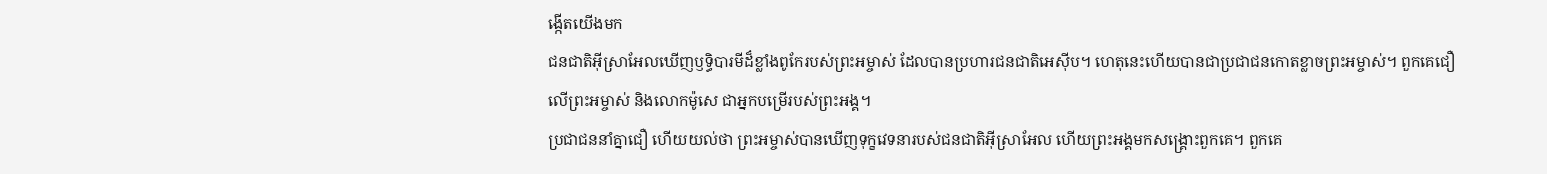ង្កើតយើងមក
ជនជាតិអ៊ីស្រាអែលឃើញឫទ្ធិបារមីដ៏ខ្លាំងពូកែរបស់ព្រះអម្ចាស់ ដែលបានប្រហារជនជាតិអេស៊ីប។ ហេតុនេះហើយបានជាប្រជាជនកោតខ្លាចព្រះអម្ចាស់។ ពួកគេជឿលើព្រះអម្ចាស់ និងលោកម៉ូសេ ជាអ្នកបម្រើរបស់ព្រះអង្គ។
ប្រជាជននាំគ្នាជឿ ហើយយល់ថា ព្រះអម្ចាស់បានឃើញទុក្ខវេទនារបស់ជនជាតិអ៊ីស្រាអែល ហើយព្រះអង្គមកសង្គ្រោះពួកគេ។ ពួកគេ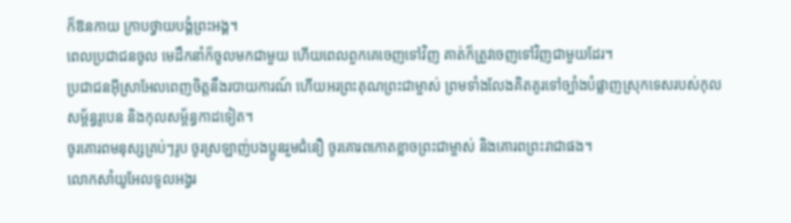ក៏ឱនកាយ ក្រាបថ្វាយបង្គំព្រះអង្គ។
ពេលប្រជាជនចូល មេដឹកនាំក៏ចូលមកជាមួយ ហើយពេលពួកគេចេញទៅវិញ គាត់ក៏ត្រូវចេញទៅវិញជាមួយដែរ។
ប្រជាជនអ៊ីស្រាអែលពេញចិត្តនឹងរបាយការណ៍ ហើយអរព្រះគុណព្រះជាម្ចាស់ ព្រមទាំងលែងគិតគូរទៅច្បាំងបំផ្លាញស្រុកទេសរបស់កុលសម្ព័ន្ធរូបេន និងកុលសម្ព័ន្ធកាដទៀត។
ចូរគោរពមនុស្សគ្រប់ៗរូប ចូរស្រឡាញ់បងប្អូនរួមជំនឿ ចូរគោរពកោតខ្លាចព្រះជាម្ចាស់ និងគោរពព្រះរាជាផង។
លោកសាំយូអែលទូលអង្វរ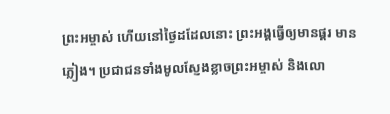ព្រះអម្ចាស់ ហើយនៅថ្ងៃដដែលនោះ ព្រះអង្គធ្វើឲ្យមានផ្គរ មានភ្លៀង។ ប្រជាជនទាំងមូលស្ញែងខ្លាចព្រះអម្ចាស់ និងលោ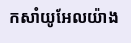កសាំយូអែលយ៉ាង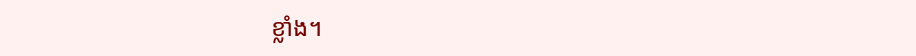ខ្លាំង។